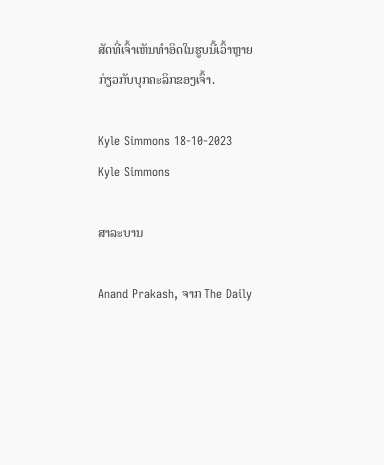ສັດທີ່ເຈົ້າເຫັນທຳອິດໃນຮູບນີ້ເວົ້າຫຼາຍກ່ຽວກັບບຸກຄະລິກຂອງເຈົ້າ.

Kyle Simmons 18-10-2023
Kyle Simmons

ສາລະບານ

Anand Prakash, ຈາກ The Daily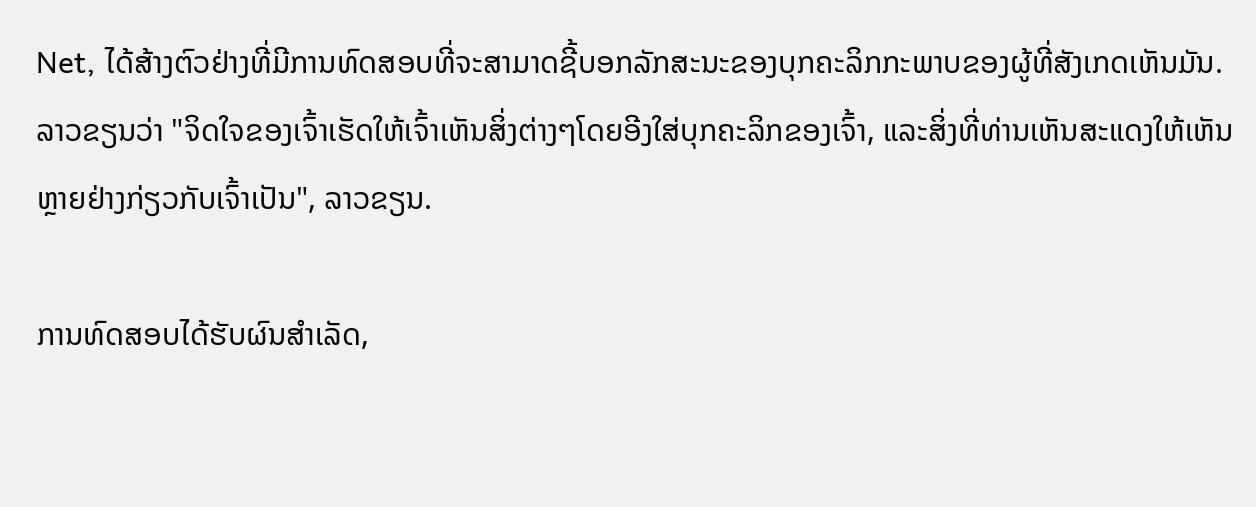Net, ໄດ້ສ້າງຕົວຢ່າງທີ່ມີການທົດສອບທີ່ຈະສາມາດຊີ້ບອກລັກສະນະຂອງບຸກຄະລິກກະພາບຂອງຜູ້ທີ່ສັງເກດເຫັນມັນ. ລາວຂຽນວ່າ "ຈິດໃຈຂອງເຈົ້າເຮັດໃຫ້ເຈົ້າເຫັນສິ່ງຕ່າງໆໂດຍອີງໃສ່ບຸກຄະລິກຂອງເຈົ້າ, ແລະສິ່ງທີ່ທ່ານເຫັນສະແດງໃຫ້ເຫັນຫຼາຍຢ່າງກ່ຽວກັບເຈົ້າເປັນ", ລາວຂຽນ.

ການທົດສອບໄດ້ຮັບຜົນສໍາເລັດ,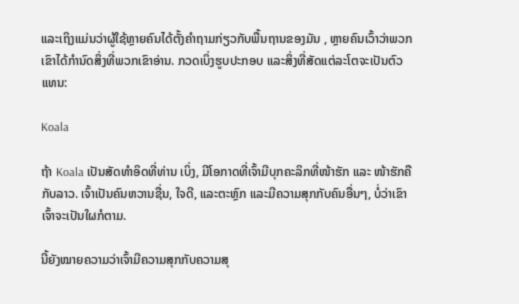ແລະເຖິງແມ່ນວ່າຜູ້ໃຊ້ຫຼາຍຄົນໄດ້ຕັ້ງຄໍາຖາມກ່ຽວກັບພື້ນຖານຂອງມັນ , ຫຼາຍຄົນເວົ້າວ່າພວກເຂົາໄດ້ກໍານົດສິ່ງທີ່ພວກເຂົາອ່ານ. ກວດເບິ່ງຮູບປະກອບ ແລະສິ່ງທີ່ສັດແຕ່ລະໂຕຈະເປັນຕົວແທນ:

Koala

ຖ້າ Koala ເປັນສັດທໍາອິດທີ່ທ່ານ ເບິ່ງ, ມີໂອກາດທີ່ເຈົ້າມີບຸກຄະລິກທີ່ໜ້າຮັກ ແລະ ໜ້າຮັກຄືກັບລາວ. ເຈົ້າເປັນຄົນຫວານຊື່ນ, ໃຈດີ, ແລະຕະຫຼົກ ແລະມີຄວາມສຸກກັບຄົນອື່ນໆ, ບໍ່ວ່າເຂົາເຈົ້າຈະເປັນໃຜກໍຕາມ.

ນີ້ຍັງໝາຍຄວາມວ່າເຈົ້າມີຄວາມສຸກກັບຄວາມສຸ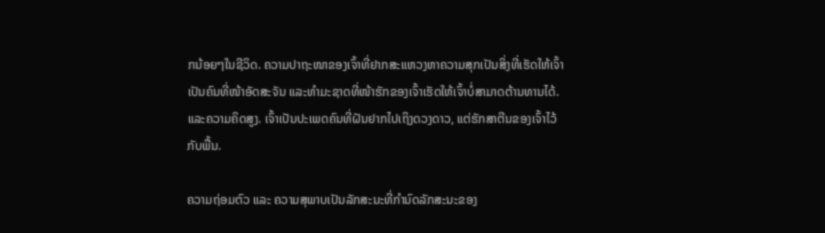ກນ້ອຍໆໃນຊີວິດ. ຄວາມປາຖະໜາຂອງເຈົ້າທີ່ຢາກສະແຫວງຫາຄວາມສຸກເປັນສິ່ງທີ່ເຮັດໃຫ້ເຈົ້າເປັນຄົນທີ່ໜ້າອັດສະຈັນ ແລະທຳມະຊາດທີ່ໜ້າຮັກຂອງເຈົ້າເຮັດໃຫ້ເຈົ້າບໍ່ສາມາດຕ້ານທານໄດ້. ແລະຄວາມຄິດສູງ. ເຈົ້າເປັນປະເພດຄົນທີ່ຝັນຢາກໄປເຖິງດວງດາວ, ແຕ່ຮັກສາຕີນຂອງເຈົ້າໄວ້ກັບພື້ນ.

ຄວາມຖ່ອມຕົວ ແລະ ຄວາມສຸພາບເປັນລັກສະນະທີ່ກຳນົດລັກສະນະຂອງ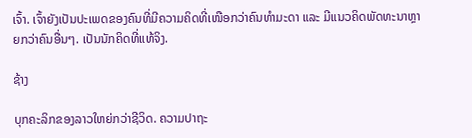ເຈົ້າ. ເຈົ້າຍັງເປັນປະເພດຂອງຄົນທີ່ມີຄວາມຄິດທີ່ເໜືອກວ່າຄົນທຳມະດາ ແລະ ມີແນວຄິດພັດທະນາຫຼາຍກວ່າຄົນອື່ນໆ. ເປັນນັກຄິດທີ່ແທ້ຈິງ.

ຊ້າງ

ບຸກຄະລິກຂອງລາວໃຫຍ່ກວ່າຊີວິດ. ຄວາມປາຖະ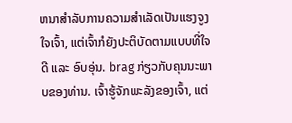ຫນາສໍາລັບການຄວາມສຳເລັດເປັນແຮງຈູງໃຈເຈົ້າ, ແຕ່ເຈົ້າກໍຍັງປະຕິບັດຕາມແບບທີ່ໃຈດີ ແລະ ອົບອຸ່ນ. brag ກ່ຽວກັບຄຸນນະພາບຂອງທ່ານ. ເຈົ້າຮູ້ຈັກພະລັງຂອງເຈົ້າ, ແຕ່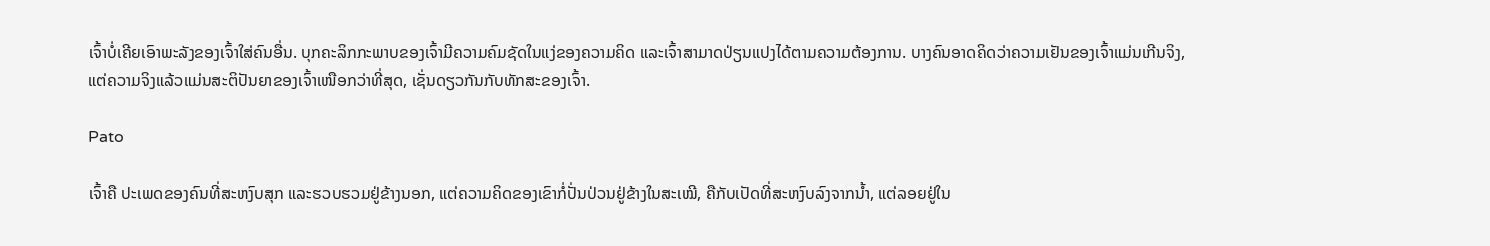ເຈົ້າບໍ່ເຄີຍເອົາພະລັງຂອງເຈົ້າໃສ່ຄົນອື່ນ. ບຸກຄະລິກກະພາບຂອງເຈົ້າມີຄວາມຄົມຊັດໃນແງ່ຂອງຄວາມຄິດ ແລະເຈົ້າສາມາດປ່ຽນແປງໄດ້ຕາມຄວາມຕ້ອງການ. ບາງຄົນອາດຄິດວ່າຄວາມເຢັນຂອງເຈົ້າແມ່ນເກີນຈິງ, ແຕ່ຄວາມຈິງແລ້ວແມ່ນສະຕິປັນຍາຂອງເຈົ້າເໜືອກວ່າທີ່ສຸດ, ເຊັ່ນດຽວກັນກັບທັກສະຂອງເຈົ້າ.

Pato

ເຈົ້າຄື ປະເພດຂອງຄົນທີ່ສະຫງົບສຸກ ແລະຮວບຮວມຢູ່ຂ້າງນອກ, ແຕ່ຄວາມຄິດຂອງເຂົາກໍ່ປັ່ນປ່ວນຢູ່ຂ້າງໃນສະເໝີ, ຄືກັບເປັດທີ່ສະຫງົບລົງຈາກນໍ້າ, ແຕ່ລອຍຢູ່ໃນ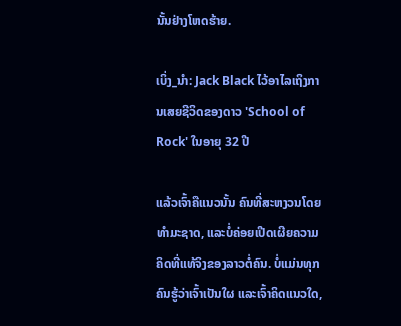ນັ້ນຢ່າງໂຫດຮ້າຍ.

ເບິ່ງ_ນຳ: Jack Black ໄວ້ອາໄລເຖິງການເສຍຊີວິດຂອງດາວ 'School of Rock' ໃນອາຍຸ 32 ປີ

ແລ້ວເຈົ້າຄືແນວນັ້ນ ຄົນທີ່ສະຫງວນໂດຍທໍາມະຊາດ, ແລະບໍ່ຄ່ອຍເປີດເຜີຍຄວາມຄິດທີ່ແທ້ຈິງຂອງລາວຕໍ່ຄົນ. ບໍ່ແມ່ນທຸກຄົນຮູ້ວ່າເຈົ້າເປັນໃຜ ແລະເຈົ້າຄິດແນວໃດ,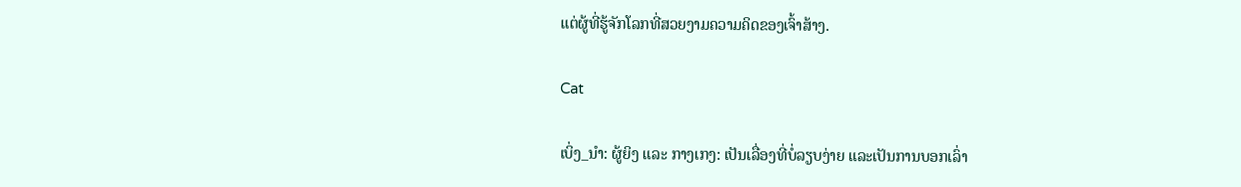ແຕ່ຜູ້ທີ່ຮູ້ຈັກໂລກທີ່ສວຍງາມຄວາມຄິດຂອງເຈົ້າສ້າງ.

Cat

ເບິ່ງ_ນຳ: ຜູ້ຍິງ ແລະ ກາງເກງ: ເປັນເລື່ອງທີ່ບໍ່ລຽບງ່າຍ ແລະເປັນການບອກເລົ່າ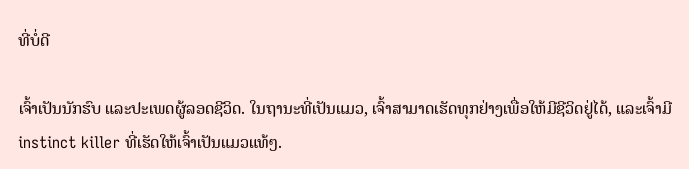ທີ່ບໍ່ດີ

ເຈົ້າເປັນນັກຮົບ ແລະປະເພດຜູ້ລອດຊີວິດ. ໃນຖານະທີ່ເປັນແມວ, ເຈົ້າສາມາດເຮັດທຸກຢ່າງເພື່ອໃຫ້ມີຊີວິດຢູ່ໄດ້, ແລະເຈົ້າມີ instinct killer ທີ່ເຮັດໃຫ້ເຈົ້າເປັນແມວແທ້ໆ.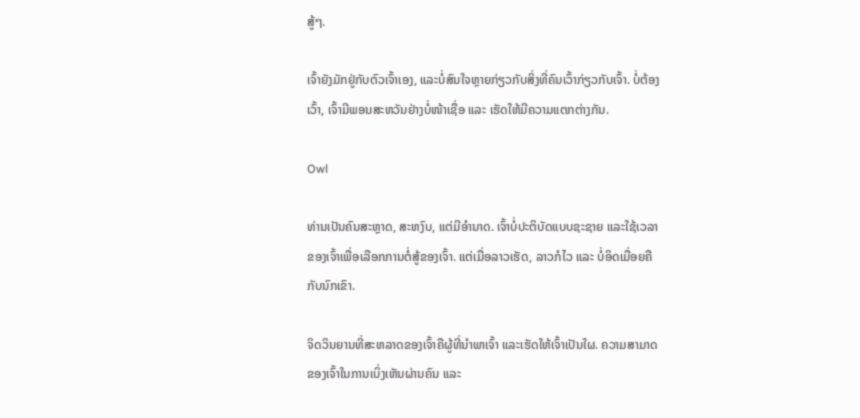ສູ້ໆ.

ເຈົ້າຍັງມັກຢູ່ກັບຕົວເຈົ້າເອງ, ແລະບໍ່ສົນໃຈຫຼາຍກ່ຽວກັບສິ່ງທີ່ຄົນເວົ້າກ່ຽວກັບເຈົ້າ. ບໍ່ຕ້ອງເວົ້າ, ເຈົ້າມີພອນສະຫວັນຢ່າງບໍ່ໜ້າເຊື່ອ ແລະ ເຮັດໃຫ້ມີຄວາມແຕກຕ່າງກັນ.

Owl

ທ່ານເປັນຄົນສະຫຼາດ, ສະຫງົບ, ແຕ່ມີອໍານາດ. ເຈົ້າບໍ່ປະຕິບັດແບບຊະຊາຍ ແລະໃຊ້ເວລາຂອງເຈົ້າເພື່ອເລືອກການຕໍ່ສູ້ຂອງເຈົ້າ. ແຕ່ເມື່ອລາວເຮັດ, ລາວກໍໄວ ແລະ ບໍ່ອິດເມື່ອຍຄືກັບນົກເຂົາ.

ຈິດວິນຍານທີ່ສະຫລາດຂອງເຈົ້າຄືຜູ້ທີ່ນໍາພາເຈົ້າ ແລະເຮັດໃຫ້ເຈົ້າເປັນໃຜ. ຄວາມສາມາດຂອງເຈົ້າໃນການເບິ່ງເຫັນຜ່ານຄົນ ແລະ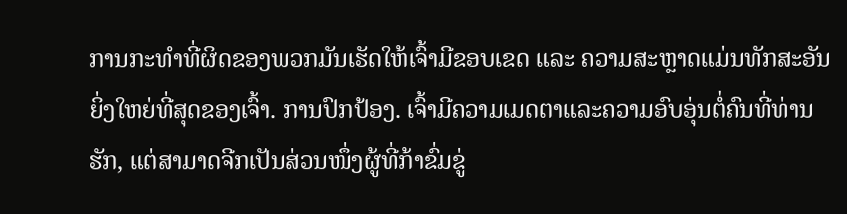ການກະທຳທີ່ຜິດຂອງພວກມັນເຮັດໃຫ້ເຈົ້າມີຂອບເຂດ ແລະ ຄວາມສະຫຼາດແມ່ນທັກສະອັນຍິ່ງໃຫຍ່ທີ່ສຸດຂອງເຈົ້າ. ການປົກປ້ອງ. ເຈົ້າມີຄວາມເມດຕາແລະຄວາມອົບອຸ່ນຕໍ່ຄົນທີ່ທ່ານຮັກ, ແຕ່ສາມາດຈີກເປັນສ່ວນໜຶ່ງຜູ້ທີ່ກ້າຂົ່ມຂູ່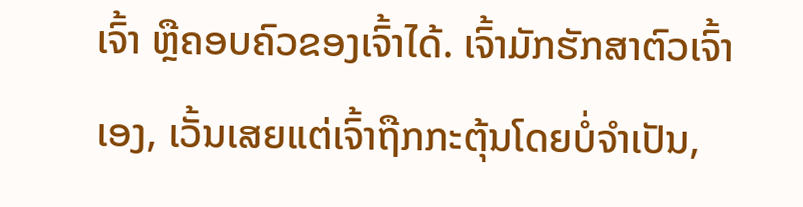ເຈົ້າ ຫຼືຄອບຄົວຂອງເຈົ້າໄດ້. ເຈົ້າມັກຮັກສາຕົວເຈົ້າເອງ, ເວັ້ນເສຍແຕ່ເຈົ້າຖືກກະຕຸ້ນໂດຍບໍ່ຈໍາເປັນ,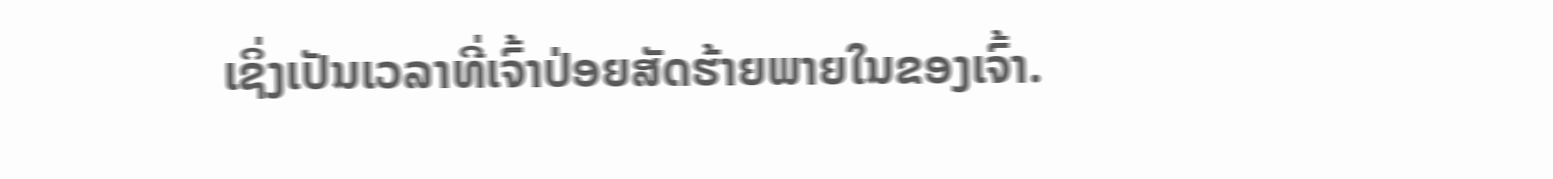ເຊິ່ງເປັນເວລາທີ່ເຈົ້າປ່ອຍສັດຮ້າຍພາຍໃນຂອງເຈົ້າ.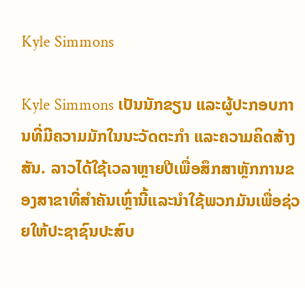Kyle Simmons

Kyle Simmons ເປັນນັກຂຽນ ແລະຜູ້ປະກອບການທີ່ມີຄວາມມັກໃນນະວັດຕະກໍາ ແລະຄວາມຄິດສ້າງສັນ. ລາວໄດ້ໃຊ້ເວລາຫຼາຍປີເພື່ອສຶກສາຫຼັກການຂອງສາຂາທີ່ສໍາຄັນເຫຼົ່ານີ້ແລະນໍາໃຊ້ພວກມັນເພື່ອຊ່ວຍໃຫ້ປະຊາຊົນປະສົບ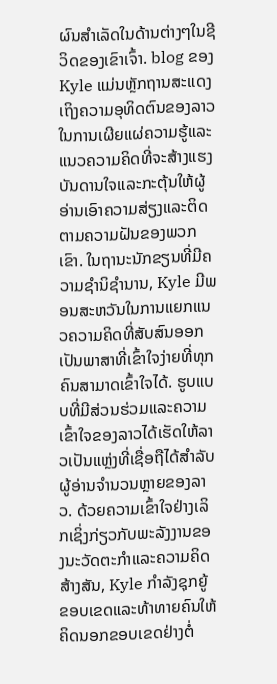ຜົນສໍາເລັດໃນດ້ານຕ່າງໆໃນຊີວິດຂອງເຂົາເຈົ້າ. blog ຂອງ Kyle ແມ່ນຫຼັກຖານສະແດງເຖິງຄວາມອຸທິດຕົນຂອງລາວໃນການເຜີຍແຜ່ຄວາມຮູ້ແລະແນວຄວາມຄິດທີ່ຈະສ້າງແຮງບັນດານໃຈແລະກະຕຸ້ນໃຫ້ຜູ້ອ່ານເອົາຄວາມສ່ຽງແລະຕິດຕາມຄວາມຝັນຂອງພວກເຂົາ. ໃນຖານະນັກຂຽນທີ່ມີຄວາມຊໍານິຊໍານານ, Kyle ມີພອນສະຫວັນໃນການແຍກແນວຄວາມຄິດທີ່ສັບສົນອອກເປັນພາສາທີ່ເຂົ້າໃຈງ່າຍທີ່ທຸກຄົນສາມາດເຂົ້າໃຈໄດ້. ຮູບແບບທີ່ມີສ່ວນຮ່ວມແລະຄວາມເຂົ້າໃຈຂອງລາວໄດ້ເຮັດໃຫ້ລາວເປັນແຫຼ່ງທີ່ເຊື່ອຖືໄດ້ສໍາລັບຜູ້ອ່ານຈໍານວນຫຼາຍຂອງລາວ. ດ້ວຍຄວາມເຂົ້າໃຈຢ່າງເລິກເຊິ່ງກ່ຽວກັບພະລັງງານຂອງນະວັດຕະກໍາແລະຄວາມຄິດສ້າງສັນ, Kyle ກໍາລັງຊຸກຍູ້ຂອບເຂດແລະທ້າທາຍຄົນໃຫ້ຄິດນອກຂອບເຂດຢ່າງຕໍ່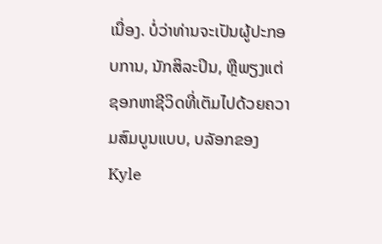ເນື່ອງ. ບໍ່ວ່າທ່ານຈະເປັນຜູ້ປະກອບການ, ນັກສິລະປິນ, ຫຼືພຽງແຕ່ຊອກຫາຊີວິດທີ່ເຕັມໄປດ້ວຍຄວາມສົມບູນແບບ, ບລັອກຂອງ Kyle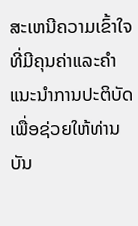ສະເຫນີຄວາມເຂົ້າໃຈທີ່ມີຄຸນຄ່າແລະຄໍາແນະນໍາການປະຕິບັດເພື່ອຊ່ວຍໃຫ້ທ່ານບັນ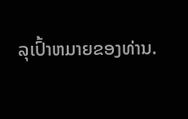ລຸເປົ້າຫມາຍຂອງທ່ານ.